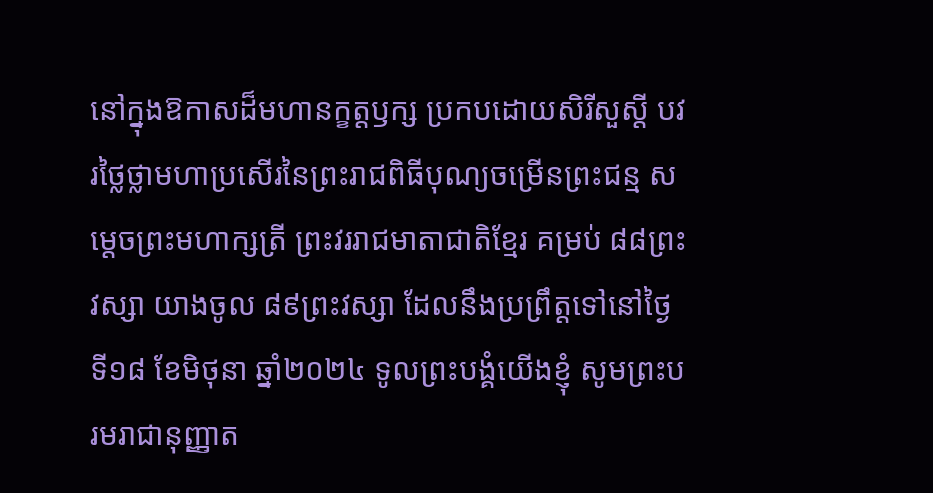នៅក្នុងឱកាសដ៏មហានក្ខត្តឫក្ស ប្រកបដោយសិរីសួស្តី បវរថ្លៃថ្លាមហាប្រសើរនៃព្រះរាជពិធីបុណ្យចម្រើនព្រះជន្ម សម្តេចព្រះមហាក្សត្រី ព្រះវររាជមាតាជាតិខ្មែរ គម្រប់ ៨៨ព្រះវស្សា យាងចូល ៨៩ព្រះវស្សា ដែលនឹងប្រព្រឹត្តទៅនៅថ្ងៃទី១៨ ខែមិថុនា ឆ្នាំ២០២៤ ទូលព្រះបង្គំយើងខ្ញុំ សូមព្រះបរមរាជានុញ្ញាត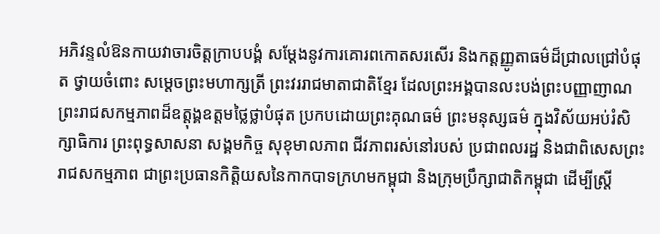អភិវន្ទលំឱនកាយវាចារចិត្តក្រាបបង្គំ សម្តែងនូវការគោរពកោតសរសើរ និងកត្តញ្ញូតាធម៌ដ៏ជ្រាលជ្រៅបំផុត ថ្វាយចំពោះ សម្តេចព្រះមហាក្សត្រី ព្រះវររាជមាតាជាតិខ្មែរ ដែលព្រះអង្គបានលះបង់ព្រះបញ្ញាញាណ ព្រះរាជសកម្មភាពដ៏ឧត្តុង្គឧត្តមថ្លៃថ្លាបំផុត ប្រកបដោយព្រះគុណធម៌ ព្រះមនុស្សធម៌ ក្នុងវិស័យអប់រំសិក្សាធិការ ព្រះពុទ្ធសាសនា សង្គមកិច្ច សុខុមាលភាព ជីវភាពរស់នៅរបស់ ប្រជាពលរដ្ឋ និងជាពិសេសព្រះរាជសកម្មភាព ជាព្រះប្រធានកិត្តិយសនៃកាកបាទក្រហមកម្ពុជា និងក្រុមប្រឹក្សាជាតិកម្ពុជា ដើម្បីស្ត្រី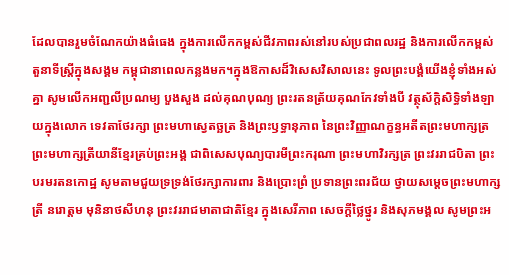ដែលបានរួមចំណែកយ៉ាងធំធេង ក្នុងការលើកកម្ពស់ជីវភាពរស់នៅរបស់ប្រជាពលរដ្ឋ និងការលើកកម្ពស់តួនាទីស្ត្រីក្នុងសង្គម កម្ពុជានាពេលកន្លងមក។ក្នុងឱកាសដ៏វិសេសវិសាលនេះ ទូលព្រះបង្គំយើងខ្ញុំទាំងអស់គ្នា សូមលើកអញ្ជលីប្រណម្យ បួងសួង ដល់គុណបុណ្យ ព្រះរតនត្រ័យគុណកែវទាំងបី វត្ថុស័ក្តិសិទ្ធិទាំងឡាយក្នុងលោក ទេវតាថែរក្សា ព្រះមហាស្វេតច្ឆត្រ និងព្រះឫទ្ធានុភាព នៃព្រះវិញ្ញាណក្ខន្ធអតីតព្រះមហាក្សត្រ ព្រះមហាក្សត្រីយានីខ្មែរគ្រប់ព្រះអង្គ ជាពិសេសបុណ្យបារមីព្រះករុណា ព្រះមហាវិរក្សត្រ ព្រះវររាជបិតា ព្រះបរមរតនកោដ្ឋ សូមតាមជួយទ្រទ្រង់ថែរក្សាការពារ និងប្រោះព្រំ ប្រទានព្រះពរជ័យ ថ្វាយសម្តេចព្រះមហាក្សត្រី នរោត្តម មុនិនាថសីហនុ ព្រះវររាជមាតាជាតិខ្មែរ ក្នុងសេរីភាព សេចក្តីថ្លៃថ្នូរ និងសុភមង្គល សូមព្រះអ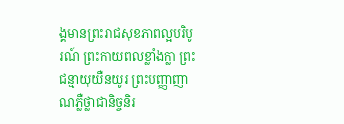ង្គមានព្រះរាជសុខភាពល្អបរិបូរណ៍ ព្រះកាយពលខ្លាំងក្លា ព្រះជន្មាយុយឺនយូរ ព្រះបញ្ញាញាណភ្លឺថ្លាជានិច្ចនិរ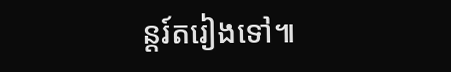ន្តរ៍តរៀងទៅ៕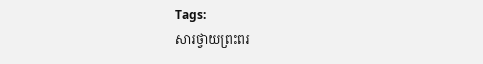Tags:
សារថ្វាយព្រះពរ